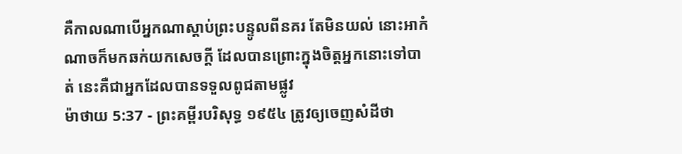គឺកាលណាបើអ្នកណាស្តាប់ព្រះបន្ទូលពីនគរ តែមិនយល់ នោះអាកំណាចក៏មកឆក់យកសេចក្ដី ដែលបានព្រោះក្នុងចិត្តអ្នកនោះទៅបាត់ នេះគឺជាអ្នកដែលបានទទួលពូជតាមផ្លូវ
ម៉ាថាយ 5:37 - ព្រះគម្ពីរបរិសុទ្ធ ១៩៥៤ ត្រូវឲ្យចេញសំដីថា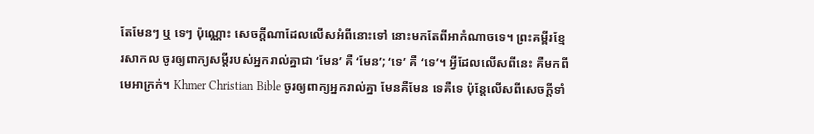តែមែនៗ ឬ ទេៗ ប៉ុណ្ណោះ សេចក្ដីណាដែលលើសអំពីនោះទៅ នោះមកតែពីអាកំណាចទេ។ ព្រះគម្ពីរខ្មែរសាកល ចូរឲ្យពាក្យសម្ដីរបស់អ្នករាល់គ្នាជា ‘មែន’ គឺ ‘មែន’; ‘ទេ’ គឺ ‘ទេ’។ អ្វីដែលលើសពីនេះ គឺមកពីមេអាក្រក់។ Khmer Christian Bible ចូរឲ្យពាក្យអ្នករាល់គ្នា មែនគឺមែន ទេគឺទេ ប៉ុន្ដែលើសពីសេចក្ដីទាំ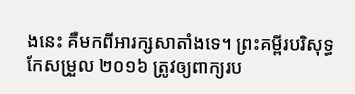ងនេះ គឺមកពីអារក្សសាតាំងទេ។ ព្រះគម្ពីរបរិសុទ្ធកែសម្រួល ២០១៦ ត្រូវឲ្យពាក្យរប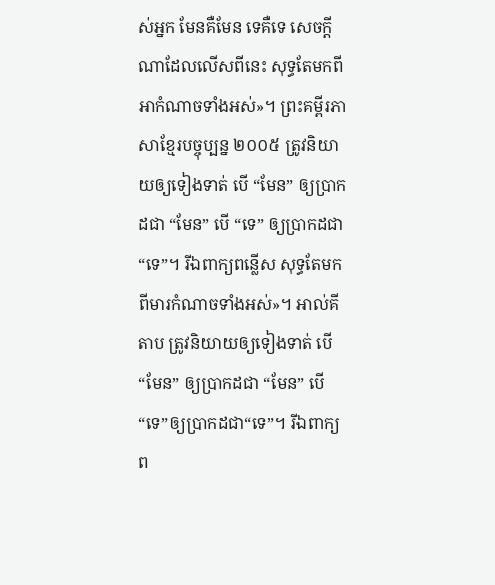ស់អ្នក មែនគឺមែន ទេគឺទេ សេចក្តីណាដែលលើសពីនេះ សុទ្ធតែមកពីអាកំណាចទាំងអស់»។ ព្រះគម្ពីរភាសាខ្មែរបច្ចុប្បន្ន ២០០៥ ត្រូវនិយាយឲ្យទៀងទាត់ បើ “មែន” ឲ្យប្រាកដជា “មែន” បើ “ទេ” ឲ្យប្រាកដជា“ទេ”។ រីឯពាក្យពន្លើស សុទ្ធតែមកពីមារកំណាចទាំងអស់»។ អាល់គីតាប ត្រូវនិយាយឲ្យទៀងទាត់ បើ “មែន” ឲ្យប្រាកដជា “មែន” បើ “ទេ”ឲ្យប្រាកដជា“ទេ”។ រីឯពាក្យព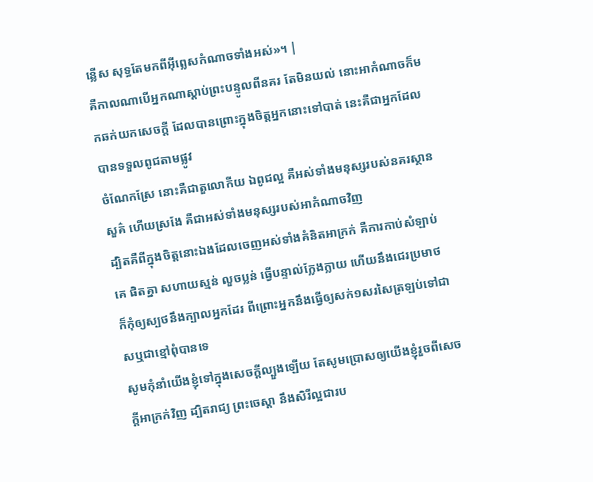ន្លើស សុទ្ធតែមកពីអ៊ីព្លេសកំណាចទាំងអស់»។ |
គឺកាលណាបើអ្នកណាស្តាប់ព្រះបន្ទូលពីនគរ តែមិនយល់ នោះអាកំណាចក៏មកឆក់យកសេចក្ដី ដែលបានព្រោះក្នុងចិត្តអ្នកនោះទៅបាត់ នេះគឺជាអ្នកដែលបានទទួលពូជតាមផ្លូវ
ចំណែកស្រែ នោះគឺជាតួលោកីយ ឯពូជល្អ គឺអស់ទាំងមនុស្សរបស់នគរស្ថានសួគ៌ ហើយស្រងែ គឺជាអស់ទាំងមនុស្សរបស់អាកំណាចវិញ
ដ្បិតគឺពីក្នុងចិត្តនោះឯងដែលចេញអស់ទាំងគំនិតអាក្រក់ គឺការកាប់សំឡាប់គេ ផិតគ្នា សហាយស្មន់ លួចប្លន់ ធ្វើបន្ទាល់ក្លែងក្លាយ ហើយនឹងជេរប្រមាថ
ក៏កុំឲ្យស្បថនឹងក្បាលអ្នកដែរ ពីព្រោះអ្នកនឹងធ្វើឲ្យសក់១សរសៃត្រឡប់ទៅជាសឬជាខ្មៅពុំបានទេ
សូមកុំនាំយើងខ្ញុំទៅក្នុងសេចក្ដីល្បួងឡើយ តែសូមប្រោសឲ្យយើងខ្ញុំរួចពីសេចក្ដីអាក្រក់វិញ ដ្បិតរាជ្យ ព្រះចេស្តា នឹងសិរីល្អជារប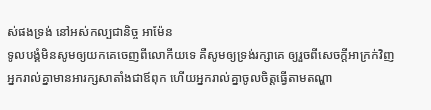ស់ផងទ្រង់ នៅអស់កល្បជានិច្ច អាម៉ែន
ទូលបង្គំមិនសូមឲ្យយកគេចេញពីលោកីយទេ គឺសូមឲ្យទ្រង់រក្សាគេ ឲ្យរួចពីសេចក្ដីអាក្រក់វិញ
អ្នករាល់គ្នាមានអារក្សសាតាំងជាឪពុក ហើយអ្នករាល់គ្នាចូលចិត្តធ្វើតាមតណ្ហា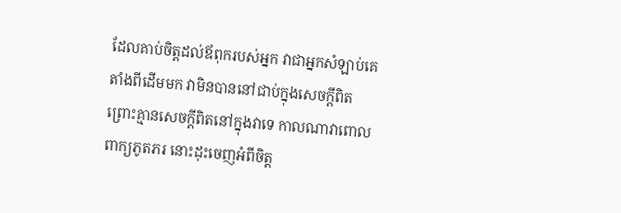ដែលគាប់ចិត្តដល់ឪពុករបស់អ្នក វាជាអ្នកសំឡាប់គេតាំងពីដើមមក វាមិនបាននៅជាប់ក្នុងសេចក្ដីពិត ព្រោះគ្មានសេចក្ដីពិតនៅក្នុងវាទេ កាលណាវាពោលពាក្យភូតភរ នោះដុះចេញអំពីចិត្ត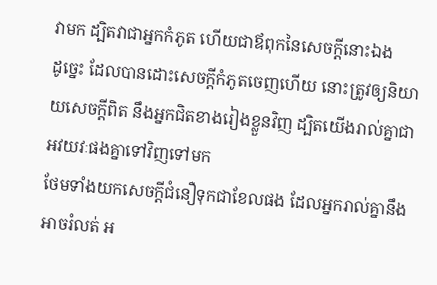វាមក ដ្បិតវាជាអ្នកកំភូត ហើយជាឪពុកនៃសេចក្ដីនោះឯង
ដូច្នេះ ដែលបានដោះសេចក្ដីកំភូតចេញហើយ នោះត្រូវឲ្យនិយាយសេចក្ដីពិត នឹងអ្នកជិតខាងរៀងខ្លួនវិញ ដ្បិតយើងរាល់គ្នាជាអវយវៈផងគ្នាទៅវិញទៅមក
ថែមទាំងយកសេចក្ដីជំនឿទុកជាខែលផង ដែលអ្នករាល់គ្នានឹងអាចរំលត់ អ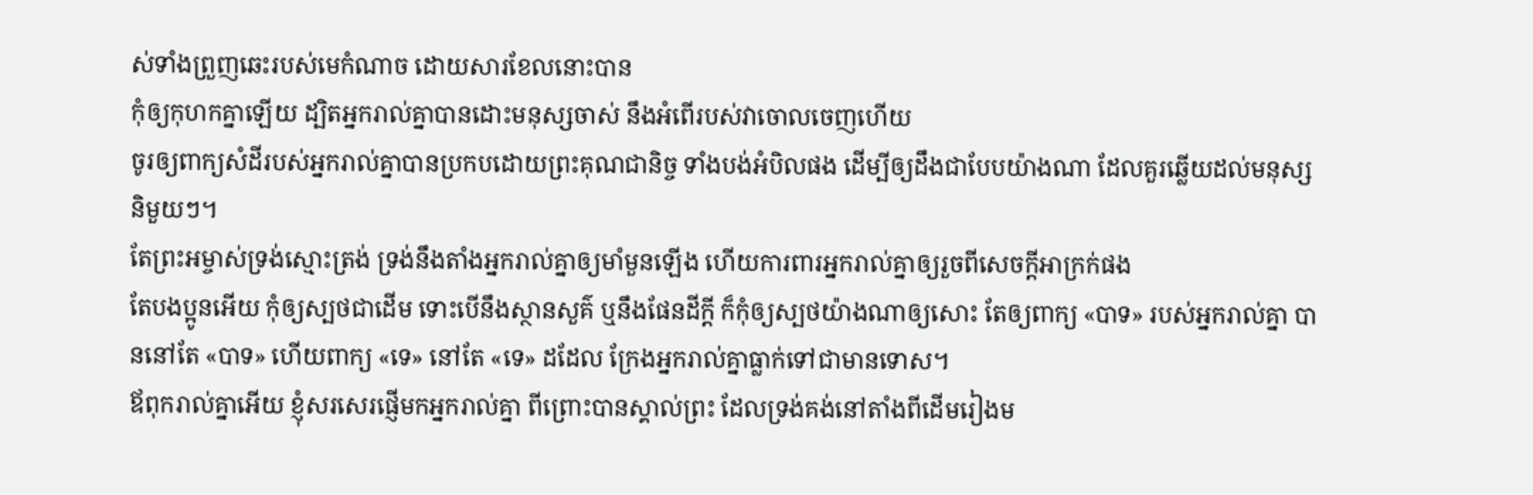ស់ទាំងព្រួញឆេះរបស់មេកំណាច ដោយសារខែលនោះបាន
កុំឲ្យកុហកគ្នាឡើយ ដ្បិតអ្នករាល់គ្នាបានដោះមនុស្សចាស់ នឹងអំពើរបស់វាចោលចេញហើយ
ចូរឲ្យពាក្យសំដីរបស់អ្នករាល់គ្នាបានប្រកបដោយព្រះគុណជានិច្ច ទាំងបង់អំបិលផង ដើម្បីឲ្យដឹងជាបែបយ៉ាងណា ដែលគួរឆ្លើយដល់មនុស្សនិមួយៗ។
តែព្រះអម្ចាស់ទ្រង់ស្មោះត្រង់ ទ្រង់នឹងតាំងអ្នករាល់គ្នាឲ្យមាំមួនឡើង ហើយការពារអ្នករាល់គ្នាឲ្យរួចពីសេចក្ដីអាក្រក់ផង
តែបងប្អូនអើយ កុំឲ្យស្បថជាដើម ទោះបើនឹងស្ថានសួគ៌ ឬនឹងផែនដីក្តី ក៏កុំឲ្យស្បថយ៉ាងណាឲ្យសោះ តែឲ្យពាក្យ «បាទ» របស់អ្នករាល់គ្នា បាននៅតែ «បាទ» ហើយពាក្យ «ទេ» នៅតែ «ទេ» ដដែល ក្រែងអ្នករាល់គ្នាធ្លាក់ទៅជាមានទោស។
ឪពុករាល់គ្នាអើយ ខ្ញុំសរសេរផ្ញើមកអ្នករាល់គ្នា ពីព្រោះបានស្គាល់ព្រះ ដែលទ្រង់គង់នៅតាំងពីដើមរៀងម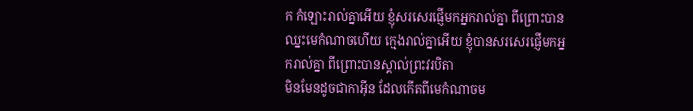ក កំឡោះរាល់គ្នាអើយ ខ្ញុំសរសេរផ្ញើមកអ្នករាល់គ្នា ពីព្រោះបានឈ្នះមេកំណាចហើយ ក្មេងរាល់គ្នាអើយ ខ្ញុំបានសរសេរផ្ញើមកអ្នករាល់គ្នា ពីព្រោះបានស្គាល់ព្រះវរបិតា
មិនមែនដូចជាកាអ៊ីន ដែលកើតពីមេកំណាចម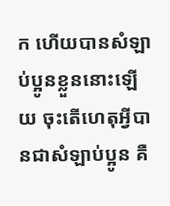ក ហើយបានសំឡាប់ប្អូនខ្លួននោះឡើយ ចុះតើហេតុអ្វីបានជាសំឡាប់ប្អូន គឺ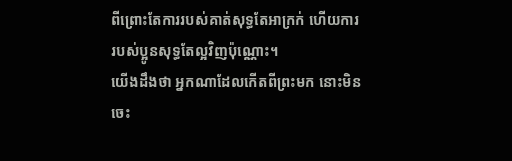ពីព្រោះតែការរបស់គាត់សុទ្ធតែអាក្រក់ ហើយការរបស់ប្អូនសុទ្ធតែល្អវិញប៉ុណ្ណោះ។
យើងដឹងថា អ្នកណាដែលកើតពីព្រះមក នោះមិនចេះ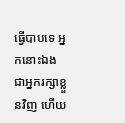ធ្វើបាបទេ អ្នកនោះឯងជាអ្នករក្សាខ្លួនវិញ ហើយ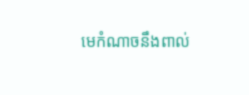មេកំណាចនឹងពាល់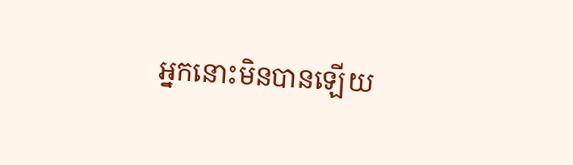អ្នកនោះមិនបានឡើយ